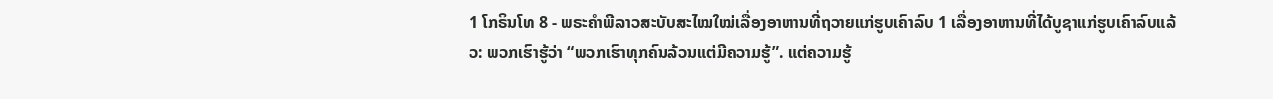1 ໂກຣິນໂທ 8 - ພຣະຄຳພີລາວສະບັບສະໄໝໃໝ່ເລື່ອງອາຫານທີ່ຖວາຍແກ່ຮູບເຄົາລົບ 1 ເລື່ອງອາຫານທີ່ໄດ້ບູຊາແກ່ຮູບເຄົາລົບແລ້ວ: ພວກເຮົາຮູ້ວ່າ “ພວກເຮົາທຸກຄົນລ້ວນແຕ່ມີຄວາມຮູ້”. ແຕ່ຄວາມຮູ້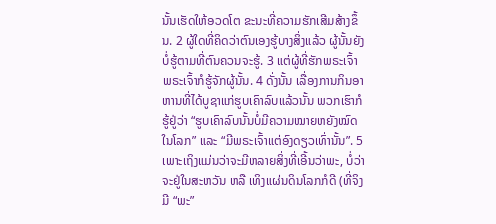ນັ້ນເຮັດໃຫ້ອວດໂຕ ຂະນະທີ່ຄວາມຮັກເສີມສ້າງຂຶ້ນ. 2 ຜູ້ໃດທີ່ຄິດວ່າຕົນເອງຮູ້ບາງສິ່ງແລ້ວ ຜູ້ນັ້ນຍັງບໍ່ຮູ້ຕາມທີ່ຕົນຄວນຈະຮູ້. 3 ແຕ່ຜູ້ທີ່ຮັກພຣະເຈົ້າ ພຣະເຈົ້າກໍຮູ້ຈັກຜູ້ນັ້ນ. 4 ດັ່ງນັ້ນ ເລື່ອງການກິນອາຫານທີ່ໄດ້ບູຊາແກ່ຮູບເຄົາລົບແລ້ວນັ້ນ ພວກເຮົາກໍຮູ້ຢູ່ວ່າ “ຮູບເຄົາລົບນັ້ນບໍ່ມີຄວາມໝາຍຫຍັງໝົດໃນໂລກ” ແລະ “ມີພຣະເຈົ້າແຕ່ອົງດຽວເທົ່ານັ້ນ”. 5 ເພາະເຖິງແມ່ນວ່າຈະມີຫລາຍສິ່ງທີ່ເອີ້ນວ່າພະ, ບໍ່ວ່າຈະຢູ່ໃນສະຫວັນ ຫລື ເທິງແຜ່ນດິນໂລກກໍດີ (ທີ່ຈິງມີ “ພະ”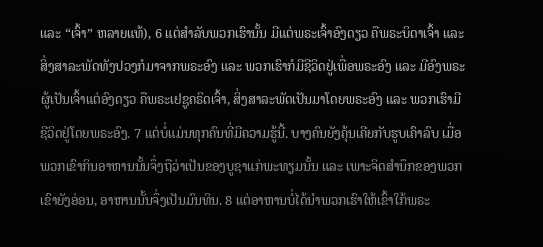ແລະ “ເຈົ້າ” ຫລາຍແທ້), 6 ແຕ່ສຳລັບພວກເຮົານັ້ນ ມີແຕ່ພຣະເຈົ້າອົງດຽວ ຄືພຣະບິດາເຈົ້າ ແລະ ສິ່ງສາລະພັດທັງປວງກໍມາຈາກພຣະອົງ ແລະ ພວກເຮົາກໍມີຊີວິດຢູ່ເພື່ອພຣະອົງ ແລະ ມີອົງພຣະຜູ້ເປັນເຈົ້າແຕ່ອົງດຽວ ຄືພຣະເຢຊູຄຣິດເຈົ້າ, ສິ່ງສາລະພັດເປັນມາໂດຍພຣະອົງ ແລະ ພວກເຮົາມີຊີວິດຢູ່ໂດຍພຣະອົງ. 7 ແຕ່ບໍ່ແມ່ນທຸກຄົນທີ່ມີຄວາມຮູ້ນີ້. ບາງຄົນຍັງຄຸ້ນເຄີຍກັບຮູບເຄົາລົບ ເມື່ອພວກເຂົາກິນອາຫານນັ້ນຈຶ່ງຖືວ່າເປັນຂອງບູຊາແກ່ພະທຽມນັ້ນ ແລະ ເພາະຈິດສຳນຶກຂອງພວກເຂົາຍັງອ່ອນ, ອາຫານນັ້ນຈຶ່ງເປັນມົນທິນ. 8 ແຕ່ອາຫານບໍ່ໄດ້ນຳພວກເຮົາໃຫ້ເຂົ້າໃກ້ພຣະ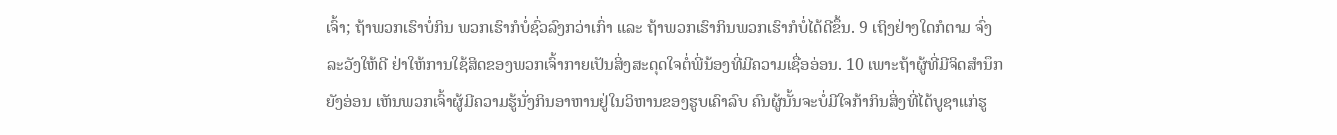ເຈົ້າ; ຖ້າພວກເຮົາບໍ່ກິນ ພວກເຮົາກໍບໍ່ຊົ່ວລົງກວ່າເກົ່າ ແລະ ຖ້າພວກເຮົາກິນພວກເຮົາກໍບໍ່ໄດ້ດີຂຶ້ນ. 9 ເຖິງຢ່າງໃດກໍຕາມ ຈົ່ງລະວັງໃຫ້ດີ ຢ່າໃຫ້ການໃຊ້ສິດຂອງພວກເຈົ້າກາຍເປັນສິ່ງສະດຸດໃຈຕໍ່ພີ່ນ້ອງທີ່ມີຄວາມເຊື່ອອ່ອນ. 10 ເພາະຖ້າຜູ້ທີ່ມີຈິດສຳນຶກຍັງອ່ອນ ເຫັນພວກເຈົ້າຜູ້ມີຄວາມຮູ້ນັ່ງກິນອາຫານຢູ່ໃນວິຫານຂອງຮູບເຄົາລົບ ຄົນຜູ້ນັ້ນຈະບໍ່ມີໃຈກ້າກິນສິ່ງທີ່ໄດ້ບູຊາແກ່ຮູ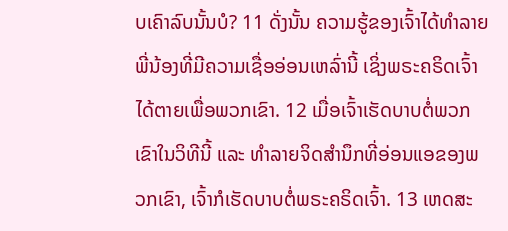ບເຄົາລົບນັ້ນບໍ? 11 ດັ່ງນັ້ນ ຄວາມຮູ້ຂອງເຈົ້າໄດ້ທຳລາຍພີ່ນ້ອງທີ່ມີຄວາມເຊື່ອອ່ອນເຫລົ່ານີ້ ເຊິ່ງພຣະຄຣິດເຈົ້າໄດ້ຕາຍເພື່ອພວກເຂົາ. 12 ເມື່ອເຈົ້າເຮັດບາບຕໍ່ພວກເຂົາໃນວິທີນີ້ ແລະ ທຳລາຍຈິດສຳນຶກທີ່ອ່ອນແອຂອງພວກເຂົາ, ເຈົ້າກໍເຮັດບາບຕໍ່ພຣະຄຣິດເຈົ້າ. 13 ເຫດສະ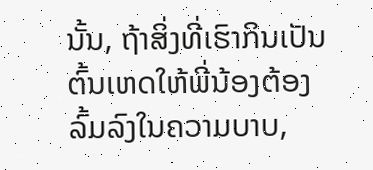ນັ້ນ, ຖ້າສິ່ງທີ່ເຮົາກິນເປັນຕົ້ນເຫດໃຫ້ພີ່ນ້ອງຕ້ອງລົ້ມລົງໃນຄວາມບາບ,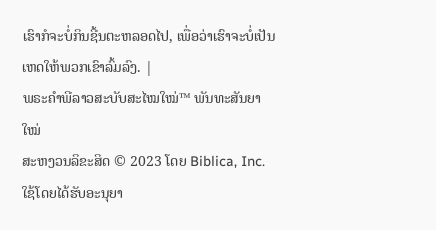ເຮົາກໍຈະບໍ່ກິນຊີ້ນຕະຫລອດໄປ, ເພື່ອວ່າເຮົາຈະບໍ່ເປັນເຫດໃຫ້ພວກເຂົາລົ້ມລົງ. |
ພຣະຄຳພີລາວສະບັບສະໄໝໃໝ່™ ພັນທະສັນຍາໃໝ່
ສະຫງວນລິຂະສິດ © 2023 ໂດຍ Biblica, Inc.
ໃຊ້ໂດຍໄດ້ຮັບອະນຸຍາ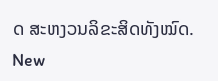ດ ສະຫງວນລິຂະສິດທັງໝົດ.
New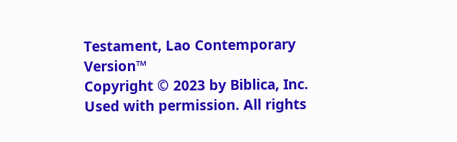Testament, Lao Contemporary Version™
Copyright © 2023 by Biblica, Inc.
Used with permission. All rights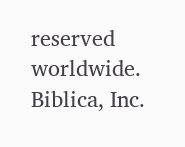reserved worldwide.
Biblica, Inc.